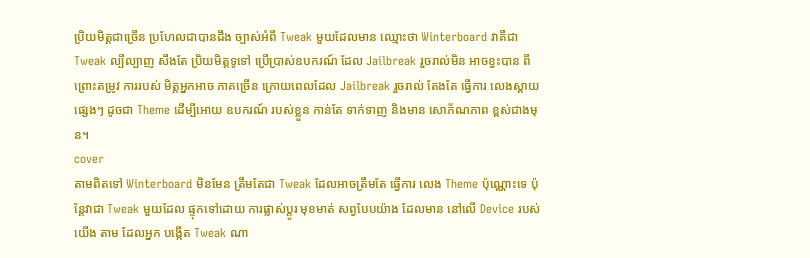ប្រិយមិត្តជាច្រើន ប្រហែលជាបានដឹង ច្បាស់អំពី Tweak មួយដែលមាន ឈ្មោះថា Winterboard វាគឺជា Tweak ល្បីល្បាញ សឹងតែ ប្រិយមិត្តទូទៅ ប្រើប្រាស់ឧបករណ៍ ដែល Jailbreak រួចរាល់មិន អាចខ្វះបាន ពីព្រោះតម្រូវ ការរបស់ មិត្តអ្នកអាច ភាគច្រើន ក្រោយពេលដែល Jailbreak រួចរាល់ តែងតែ ធ្វើការ លេងស្តាយផ្សេងៗ ដូចជា Theme ដើម្បីអោយ ឧបករណ៍ របស់ខ្លួន កាន់តែ ទាក់ទាញ និងមាន សោភ័ណភាព ខ្ពស់ជាងមុន។
cover
តាមពិតទៅ Winterboard មិនមែន ត្រឹមតែជា Tweak ដែលអាចត្រឹមតែ ធ្វើការ លេង Theme ប៉ុណ្ណោះទេ ប៉ុន្តែវាជា Tweak មួយដែល ផ្ទុកទៅដោយ ការផ្លាស់ប្តូរ មុខមាត់ សព្វបែបយ៉ាង ដែលមាន នៅលើ Device របស់យើង តាម ដែលអ្នក បង្កើត Tweak ណា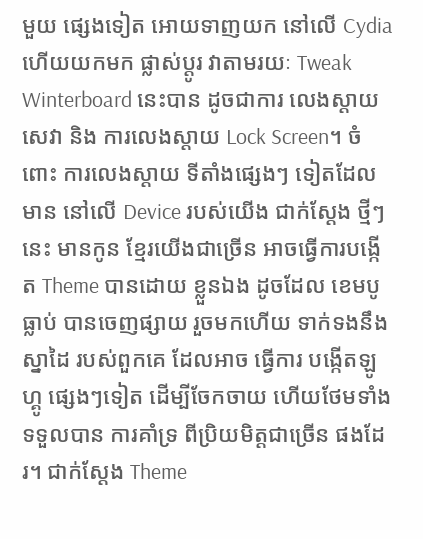មួយ ផ្សេងទៀត អោយទាញយក នៅលើ Cydia ហើយយកមក ផ្លាស់ប្តូរ វាតាមរយៈ Tweak Winterboard នេះបាន ដូចជាការ លេងស្តាយ សេវា និង ការលេងស្តាយ Lock Screen។ ចំពោះ ការលេងស្តាយ ទីតាំងផ្សេងៗ ទៀតដែលមាន នៅលើ Device របស់យើង ជាក់ស្តែង ថ្មីៗនេះ មានកូន ខ្មែរយើងជាច្រើន អាចធ្វើការបង្កើត Theme បានដោយ ខ្លួនឯង ដូចដែល ខេមបូធ្លាប់ បានចេញផ្សាយ រួចមកហើយ ទាក់ទងនឹង ស្នាដៃ របស់ពួកគេ ដែលអាច ធ្វើការ បង្កើតឡូហ្គូ ផ្សេងៗទៀត ដើម្បីចែកចាយ ហើយថែមទាំង ទទួលបាន ការគាំទ្រ ពីប្រិយមិត្តជាច្រើន ផងដែរ។ ជាក់ស្តែង Theme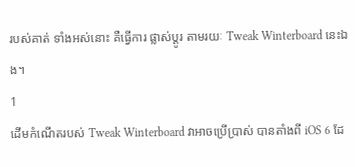របស់គាត់ ទាំងអស់នោះ គឺធ្វើការ ផ្លាស់ប្តូរ តាមរយៈ Tweak Winterboard នេះឯង។
1
ដើមកំណើតរបស់ Tweak Winterboard វាអាចប្រើប្រាស់ បានតាំងពី iOS 6 ដែ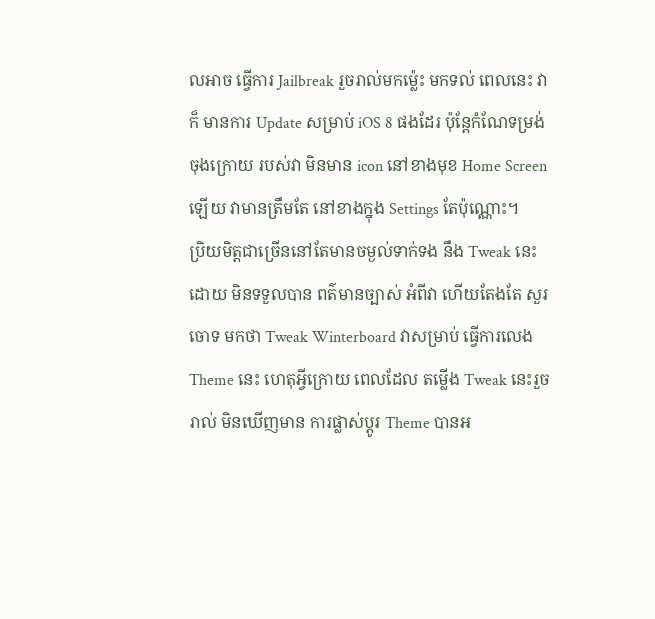លអាច ធ្វើការ Jailbreak រួចរាល់មកម្ល៉េះ មកទល់ ពេលនេះ វាក៏ មានការ Update សម្រាប់ iOS 8 ផងដែរ ប៉ុន្តែកំណែទម្រង់ ចុងក្រោយ របស់វា មិនមាន icon នៅខាងមុខ Home Screen ឡើយ វាមានត្រឹមតែ នៅខាងក្នុង Settings តែប៉ុណ្ណោះ។
ប្រិយមិត្តជាច្រើននៅតែមានចម្ងល់ទាក់ទង នឹង Tweak នេះដោយ មិនទទួលបាន ពត៌មានច្បាស់ អំពីវា ហើយតែងតែ សួរចោទ មកថា Tweak Winterboard វាសម្រាប់ ធ្វើការលេង Theme នេះ ហេតុអ្វីក្រោយ ពេលដែល តម្លើង Tweak នេះរួចរាល់ មិនឃើញមាន ការផ្លាស់ប្តូរ Theme បានអ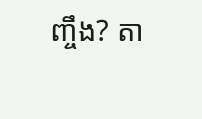ញ្ចឹង? តា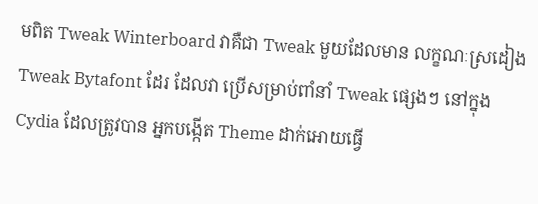មពិត Tweak Winterboard វាគឺជា Tweak មួយដែលមាន លក្ខណៈស្រដៀង Tweak Bytafont ដែរ ដែលវា ប្រើសម្រាប់ពាំនាំ Tweak ផ្សេងៗ នៅក្នុង Cydia ដែលត្រូវបាន អ្នកបង្កើត Theme ដាក់អោយធ្វើ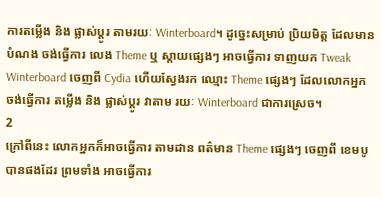ការតម្លើង និង ផ្លាស់ប្តូរ តាមរយៈ Winterboard។ ដូច្នេះសម្រាប់ ប្រិយមិត្ត ដែលមានបំណង ចង់ធ្វើការ លេង Theme ឬ ស្តាយផ្សេងៗ អាចធ្វើការ ទាញយក Tweak Winterboard ចេញពី Cydia ហើយស្វែងរក ឈ្មោះ Theme ផ្សេងៗ ដែលលោកអ្នក ចង់ធ្វើការ តម្លើង និង ផ្លាស់ប្តូរ វាតាម រយៈ Winterboard ជាការស្រេច។
2
ក្រៅពីនេះ លោកអ្នកក៏អាចធ្វើការ តាមដាន ពត៌មាន Theme ផ្សេងៗ ចេញពី ខេមបូ បានផងដែរ ព្រមទាំង អាចធ្វើការ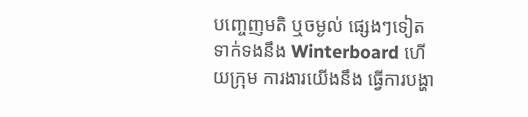បញ្ចេញមតិ ឬចម្ងល់ ផ្សេងៗទៀត ទាក់ទងនឹង Winterboard ហើយក្រុម ការងារយើងនឹង ធ្វើការបង្ហា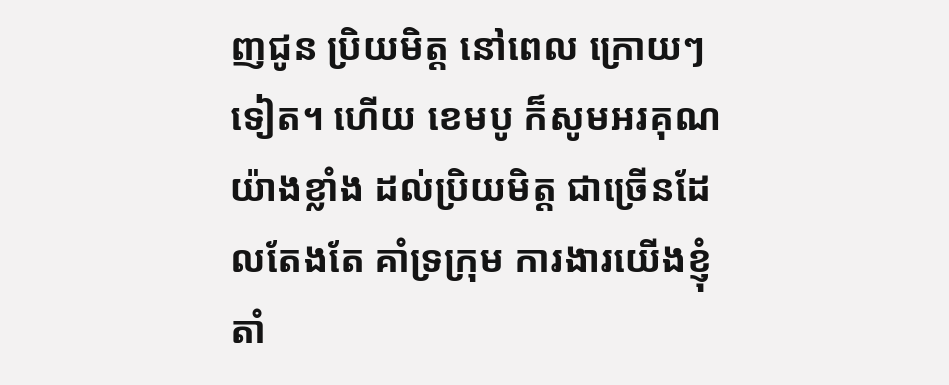ញជូន ប្រិយមិត្ត នៅពេល ក្រោយៗទៀត។ ហើយ ខេមបូ ក៏សូមអរគុណ យ៉ាងខ្លាំង ដល់ប្រិយមិត្ត ជាច្រើនដែលតែងតែ គាំទ្រក្រុម ការងារយើងខ្ញុំ តាំ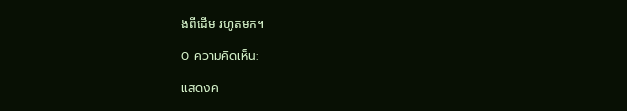ងពីដើម រហូតមក។

0 ความคิดเห็น:

แสดงค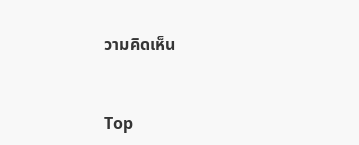วามคิดเห็น


Top